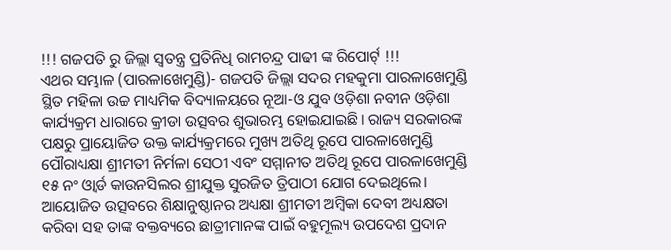!!! ଗଜପତି ରୁ ଜିଲ୍ଲା ସ୍ଵତନ୍ତ୍ର ପ୍ରତିନିଧି ରାମଚନ୍ଦ୍ର ପାଢୀ ଙ୍କ ରିପୋର୍ଟ୍ !!!
ଏଥର ସମ୍ଭାଳ (ପାରଳାଖେମୁଣ୍ଡି)- ଗଜପତି ଜିଲ୍ଲା ସଦର ମହକୁମା ପାରଳାଖେମୁଣ୍ଡି ସ୍ଥିତ ମହିଳା ଉଚ୍ଚ ମାଧ୍ୟମିକ ବିଦ୍ୟାଳୟରେ ନୂଆ-ଓ ଯୁବ ଓଡ଼ିଶା ନବୀନ ଓଡ଼ିଶା କାର୍ଯ୍ୟକ୍ରମ ଧାରାରେ କ୍ରୀଡା ଉତ୍ସବର ଶୁଭାରମ୍ଭ ହୋଇଯାଇଛି। ରାଜ୍ୟ ସରକାରଙ୍କ ପକ୍ଷରୁ ପ୍ରାୟୋଜିତ ଉକ୍ତ କାର୍ଯ୍ୟକ୍ରମରେ ମୁଖ୍ୟ ଅତିଥି ରୂପେ ପାରଳାଖେମୁଣ୍ଡି ପୌରାଧ୍ୟକ୍ଷା ଶ୍ରୀମତୀ ନିର୍ମଳା ସେଠୀ ଏବଂ ସମ୍ମାନୀତ ଅତିଥି ରୂପେ ପାରଳାଖେମୁଣ୍ଡି ୧୫ ନଂ ଓ୍ବାର୍ଡ କାଉନସିଲର ଶ୍ରୀଯୁକ୍ତ ସୁରଜିତ ତ୍ରିପାଠୀ ଯୋଗ ଦେଇଥିଲେ। ଆୟୋଜିତ ଉତ୍ସବରେ ଶିକ୍ଷାନୁଷ୍ଠାନର ଅଧ୍ୟକ୍ଷା ଶ୍ରୀମତୀ ଅମ୍ବିକା ଦେବୀ ଅଧ୍ୟକ୍ଷତା କରିବା ସହ ତାଙ୍କ ବକ୍ତବ୍ୟରେ ଛାତ୍ରୀମାନଙ୍କ ପାଇଁ ବହୁମୂଲ୍ୟ ଉପଦେଶ ପ୍ରଦାନ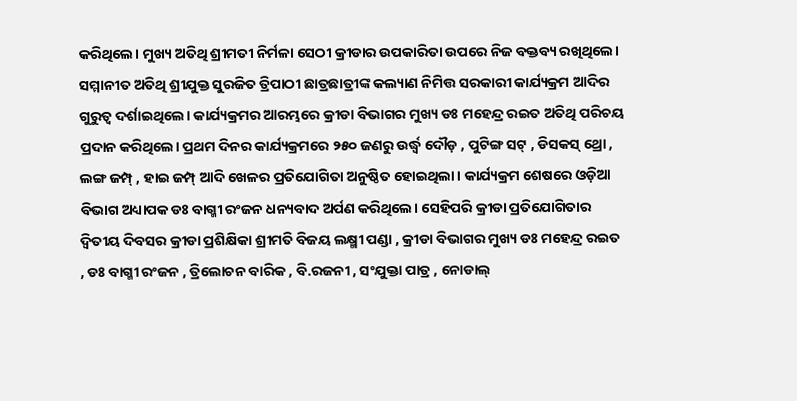କରିଥିଲେ। ମୁଖ୍ୟ ଅତିଥି ଶ୍ରୀମତୀ ନିର୍ମଳା ସେଠୀ କ୍ରୀଡାର ଉପକାରିତା ଉପରେ ନିଜ ବକ୍ତବ୍ୟ ରଖିଥିଲେ। ସମ୍ମାନୀତ ଅତିଥି ଶ୍ରୀଯୁକ୍ତ ସୁରଜିତ ତ୍ରିପାଠୀ ଛାତ୍ରଛାତ୍ରୀଙ୍କ କଲ୍ୟାଣ ନିମିତ୍ତ ସରକାରୀ କାର୍ଯ୍ୟକ୍ରମ ଆଦିର ଗୁରୁତ୍ବ ଦର୍ଶାଇଥିଲେ। କାର୍ଯ୍ୟକ୍ରମର ଆରମ୍ଭରେ କ୍ରୀଡା ବିଭାଗର ମୁଖ୍ୟ ଡଃ ମହେନ୍ଦ୍ର ରଇତ ଅତିଥି ପରିଚୟ ପ୍ରଦାନ କରିଥିଲେ। ପ୍ରଥମ ଦିନର କାର୍ଯ୍ୟକ୍ରମରେ ୨୫୦ ଜଣରୁ ଉର୍ଦ୍ଧ୍ୱ ଦୌଡ଼ , ପୁଟିଙ୍ଗ ସଟ୍ , ଡିସକସ୍ ଥ୍ରୋ , ଲଙ୍ଗ ଜମ୍ପ୍ , ହାଇ ଜମ୍ପ୍ ଆଦି ଖେଳର ପ୍ରତିଯୋଗିତା ଅନୁଷ୍ଠିତ ହୋଇଥିଲା। କାର୍ଯ୍ୟକ୍ରମ ଶେଷରେ ଓଡ଼ିଆ ବିଭାଗ ଅଧ୍ୟାପକ ଡଃ ବାଗ୍ମୀ ରଂଜନ ଧନ୍ୟବାଦ ଅର୍ପଣ କରିଥିଲେ। ସେହିପରି କ୍ରୀଡା ପ୍ରତିଯୋଗିତାର ଦ୍ୱିତୀୟ ଦିବସର କ୍ରୀଡା ପ୍ରଶିକ୍ଷିକା ଶ୍ରୀମତି ବିଜୟ ଲକ୍ଷ୍ମୀ ପଣ୍ଡା , କ୍ରୀଡା ବିଭାଗର ମୁଖ୍ୟ ଡଃ ମହେନ୍ଦ୍ର ରଇତ , ଡଃ ବାଗ୍ମୀ ରଂଜନ , ତ୍ରିଲୋଚନ ବାରିକ , ବି.ରଜନୀ , ସଂଯୁକ୍ତା ପାତ୍ର , ନୋଡାଲ୍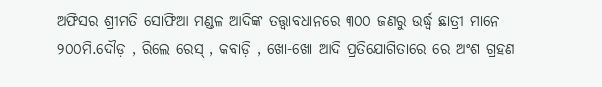ଅଫିସର ଶ୍ରୀମତି ସୋଫିଆ ମଣ୍ଡଳ ଆଦିଙ୍କ ତତ୍ତ୍ଵାବଧାନରେ ୩୦୦ ଜଣରୁ ଉର୍ଦ୍ଧ୍ୱ ଛାତ୍ରୀ ମାନେ ୨୦୦ମି.ଦୌଡ଼ , ରିଲେ ରେସ୍ , କବାଡ଼ି , ଖୋ-ଖୋ ଆଦି ପ୍ରତିଯୋଗିତାରେ ରେ ଅଂଶ ଗ୍ରହଣ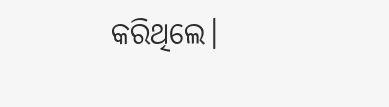କରିଥିଲେ।